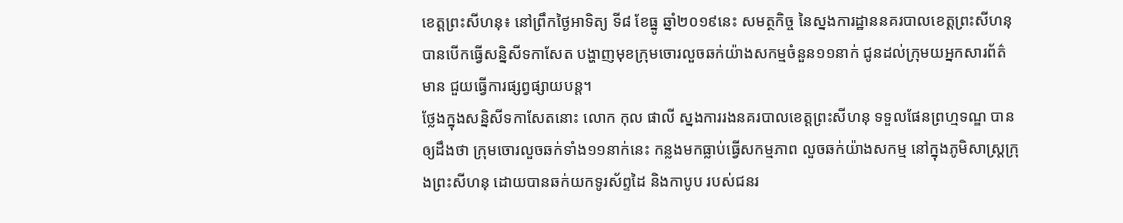ខេត្តព្រះសីហនុ៖ នៅព្រឹកថ្ងៃអាទិត្យ ទី៨ ខែធ្នូ ឆ្នាំ២០១៩នេះ សមត្ថកិច្ច នៃស្នងការដ្ឋាននគរបាលខេត្តព្រះសីហនុ បានបើកធ្វើសន្និសីទកាសែត បង្ហាញមុខក្រុមចោរលួចឆក់យ៉ាងសកម្មចំនួន១១នាក់ ជូនដល់ក្រុមយអ្នកសារព័ត៌មាន ជួយធ្វើការផ្សព្វផ្សាយបន្ត។
ថ្លែងក្នុងសន្និសីទកាសែតនោះ លោក កុល ផាលី ស្នងការរងនគរបាលខេត្តព្រះសីហនុ ទទួលផែនព្រហ្មទណ្ឌ បានឲ្យដឹងថា ក្រុមចោរលួចឆក់ទាំង១១នាក់នេះ កន្លងមកធ្លាប់ធ្វើសកម្មភាព លួចឆក់យ៉ាងសកម្ម នៅក្នុងភូមិសាស្ត្រក្រុងព្រះសីហនុ ដោយបានឆក់យកទូរស័ព្ទដៃ និងកាបូប របស់ជនរ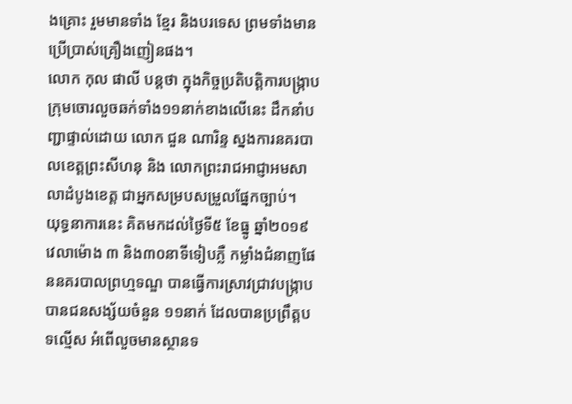ងគ្រោះ រួមមានទាំង ខ្មែរ និងបរទេស ព្រមទាំងមានប្រើប្រាស់គ្រឿងញៀនផង។
លោក កុល ផាលី បន្តថា ក្នុងកិច្ចប្រតិបត្តិការបង្ក្រាបក្រុមចោរលួចឆក់ទាំង១១នាក់ខាងលើនេះ ដឹកនាំបញ្ជាផ្ទាល់ដោយ លោក ជួន ណារិន្ទ ស្នងការនគរបាលខេត្តព្រះសីហនុ និង លោកព្រះរាជអាជ្ញាអមសាលាដំបូងខេត្ត ជាអ្នកសម្របសម្រួលផ្នែកច្បាប់។
យុទ្ធនាការនេះ គិតមកដល់ថ្ងៃទី៥ ខែធ្នូ ឆ្នាំ២០១៩ វេលាម៉ោង ៣ និង៣០នាទីទៀបភ្លឺ កម្លាំងជំនាញផែននគរបាលព្រហ្មទណ្ឌ បានធ្វើការស្រាវជ្រាវបង្ក្រាបបានជនសង្ស័យចំនួន ១១នាក់ ដែលបានប្រព្រឹត្តបទល្មើស អំពើលួចមានស្ថានទ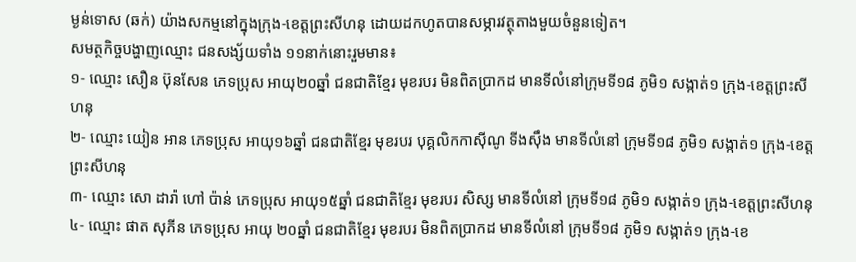ម្ងន់ទោស (ឆក់) យ៉ាងសកម្មនៅក្នុងក្រុង-ខេត្តព្រះសីហនុ ដោយដកហូតបានសម្ភារវត្ថុតាងមួយចំនួនទៀត។
សមត្ថកិច្ចបង្ហាញឈ្មោះ ជនសង្ស័យទាំង ១១នាក់នោះរួមមាន៖
១- ឈ្មោះ សឿន ប៊ុនសែន ភេទប្រុស អាយុ២០ឆ្នាំ ជនជាតិខ្មែរ មុខរបរ មិនពិតប្រាកដ មានទីលំនៅក្រុមទី១៨ ភូមិ១ សង្កាត់១ ក្រុង-ខេត្តព្រះសីហនុ
២- ឈ្មោះ យៀន អាន ភេទប្រុស អាយុ១៦ឆ្នាំ ជនជាតិខ្មែរ មុខរបរ បុគ្គលិកកាស៊ីណូ ទីងស៊ឹង មានទីលំនៅ ក្រុមទី១៨ ភូមិ១ សង្កាត់១ ក្រុង-ខេត្តព្រះសីហនុ
៣- ឈ្មោះ សោ ដារ៉ា ហៅ ប៉ាន់ ភេទប្រុស អាយុ១៥ឆ្នាំ ជនជាតិខ្មែរ មុខរបរ សិស្ស មានទីលំនៅ ក្រុមទី១៨ ភូមិ១ សង្កាត់១ ក្រុង-ខេត្តព្រះសីហនុ
៤- ឈ្មោះ ផាត សុភីន ភេទប្រុស អាយុ ២០ឆ្នាំ ជនជាតិខ្មែរ មុខរបរ មិនពិតប្រាកដ មានទីលំនៅ ក្រុមទី១៨ ភូមិ១ សង្កាត់១ ក្រុង-ខេ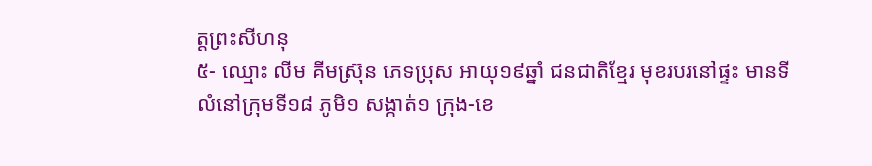ត្តព្រះសីហនុ
៥- ឈ្មោះ លីម គីមស្រ៊ុន ភេទប្រុស អាយុ១៩ឆ្នាំ ជនជាតិខ្មែរ មុខរបរនៅផ្ទះ មានទីលំនៅក្រុមទី១៨ ភូមិ១ សង្កាត់១ ក្រុង-ខេ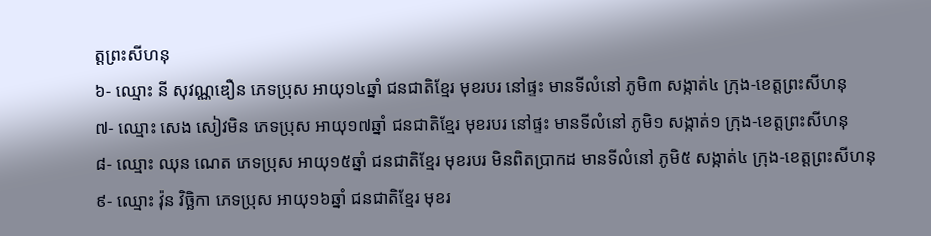ត្តព្រះសីហនុ
៦- ឈ្មោះ នី សុវណ្ណឌឿន ភេទប្រុស អាយុ១៤ឆ្នាំ ជនជាតិខ្មែរ មុខរបរ នៅផ្ទះ មានទីលំនៅ ភូមិ៣ សង្កាត់៤ ក្រុង-ខេត្តព្រះសីហនុ
៧- ឈ្មោះ សេង សៀវមិន ភេទប្រុស អាយុ១៧ឆ្នាំ ជនជាតិខ្មែរ មុខរបរ នៅផ្ទះ មានទីលំនៅ ភូមិ១ សង្កាត់១ ក្រុង-ខេត្តព្រះសីហនុ
៨- ឈ្មោះ ឈុន ណេត ភេទប្រុស អាយុ១៥ឆ្នាំ ជនជាតិខ្មែរ មុខរបរ មិនពិតប្រាកដ មានទីលំនៅ ភូមិ៥ សង្កាត់៤ ក្រុង-ខេត្តព្រះសីហនុ
៩- ឈ្មោះ វ៉ុន វិច្ឆិកា ភេទប្រុស អាយុ១៦ឆ្នាំ ជនជាតិខ្មែរ មុខរ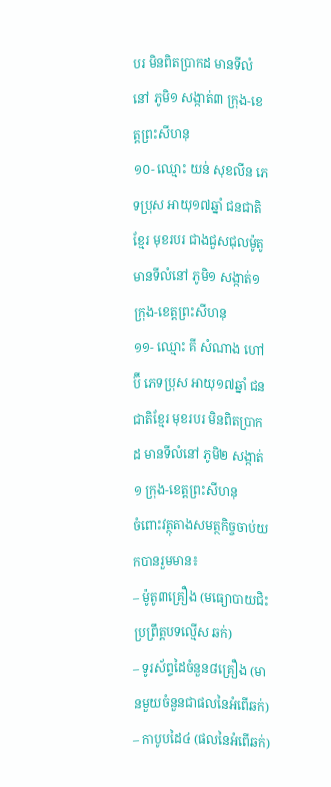បរ មិនពិតប្រាកដ មានទីលំនៅ ភូមិ១ សង្កាត់៣ ក្រុង-ខេត្តព្រះសីហនុ
១០- ឈ្មោះ យន់ សុខលីន ភេទប្រុស អាយុ១៧ឆ្នាំ ជនជាតិខ្មែរ មុខរបរ ជាងជួសជុលម៉ូតូ មានទីលំនៅ ភូមិ១ សង្កាត់១ ក្រុង-ខេត្តព្រះសីហនុ
១១- ឈ្មោះ គី សំណាង ហៅ ប៊ី ភេទប្រុស អាយុ១៧ឆ្នាំ ជនជាតិខ្មែរ មុខរបរ មិនពិតប្រាកដ មានទីលំនៅ ភូមិ២ សង្កាត់១ ក្រុង-ខេត្តព្រះសីហនុ
ចំពោះវត្ថុតាងសមត្ថកិច្ចចាប់យកបានរួមមាន៖
– ម៉ូតូ៣គ្រឿង (មធ្យោបាយជិះប្រព្រឹត្តបទល្មើស ឆក់)
– ទូរស័ព្ទដៃចំនួន៨គ្រឿង (មានមួយចំនួនជាផលនៃអំពើឆក់)
– កាបូបដៃ៤ (ផលនៃអំពើឆក់)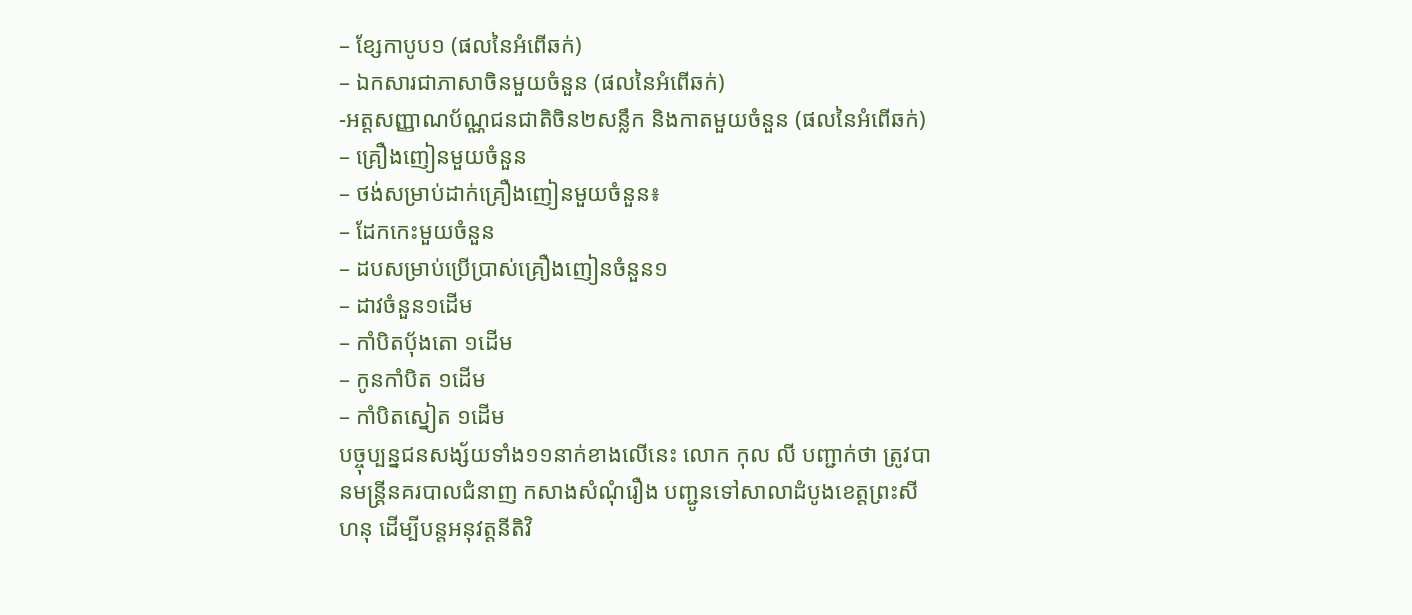– ខ្សែកាបូប១ (ផលនៃអំពើឆក់)
– ឯកសារជាភាសាចិនមួយចំនួន (ផលនៃអំពើឆក់)
-អត្តសញ្ញាណប័ណ្ណជនជាតិចិន២សន្លឹក និងកាតមួយចំនួន (ផលនៃអំពើឆក់)
– គ្រឿងញៀនមួយចំនួន
– ថង់សម្រាប់ដាក់គ្រឿងញៀនមួយចំនួន៖
– ដែកកេះមួយចំនួន
– ដបសម្រាប់ប្រើប្រាស់គ្រឿងញៀនចំនួន១
– ដាវចំនួន១ដើម
– កាំបិតប៉័ងតោ ១ដើម
– កូនកាំបិត ១ដើម
– កាំបិតស្នៀត ១ដើម
បច្ចុប្បន្នជនសង្ស័យទាំង១១នាក់ខាងលើនេះ លោក កុល លី បញ្ជាក់ថា ត្រូវបានមន្ត្រីនគរបាលជំនាញ កសាងសំណុំរឿង បញ្ជូនទៅសាលាដំបូងខេត្តព្រះសីហនុ ដើម្បីបន្តអនុវត្តនីតិវិ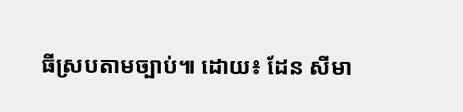ធីស្របតាមច្បាប់៕ ដោយ៖ ដែន សីមា